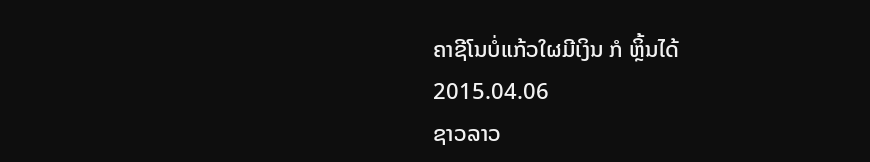ຄາຊີໂນບໍ່ແກ້ວໃຜມີເງິນ ກໍ ຫຼິ້ນໄດ້
2015.04.06
ຊາວລາວ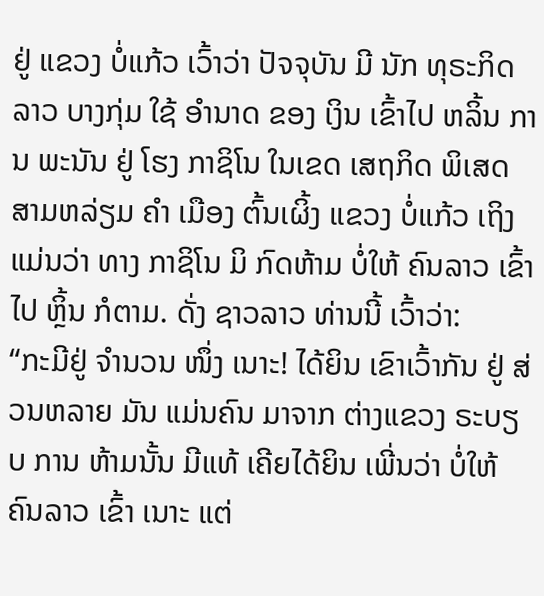ຢູ່ ແຂວງ ບໍ່ແກ້ວ ເວົ້າວ່າ ປັຈຈຸບັນ ມີ ນັກ ທຸຣະກິດ ລາວ ບາງກຸ່ມ ໃຊ້ ອໍານາດ ຂອງ ເງິນ ເຂົ້າໄປ ຫລິ້ນ ການ ພະນັນ ຢູ່ ໂຮງ ກາຊິໂນ ໃນເຂດ ເສຖກິດ ພິເສດ ສາມຫລ່ຽມ ຄໍາ ເມືອງ ຕົ້ນເຜິ້ງ ແຂວງ ບໍ່ແກ້ວ ເຖິງ ແມ່ນວ່າ ທາງ ກາຊິໂນ ມິ ກົດຫ້າມ ບໍ່ໃຫ້ ຄົນລາວ ເຂົ້າໄປ ຫຼິ້ນ ກໍຕາມ. ດັ່ງ ຊາວລາວ ທ່ານນີ້ ເວົ້າວ່າ:
“ກະມີຢູ່ ຈໍານວນ ໜຶ່ງ ເນາະ! ໄດ້ຍິນ ເຂົາເວົ້າກັນ ຢູ່ ສ່ວນຫລາຍ ມັນ ແມ່ນຄົນ ມາຈາກ ຕ່າງແຂວງ ຣະບຽບ ການ ຫ້າມນັ້ນ ມີແທ້ ເຄີຍໄດ້ຍິນ ເພີ່ນວ່າ ບໍ່ໃຫ້ ຄົນລາວ ເຂົ້າ ເນາະ ແຕ່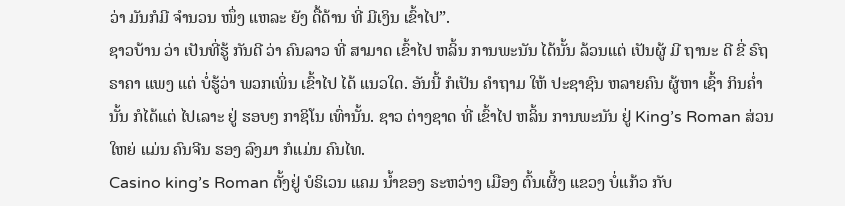ວ່າ ມັນກໍມີ ຈໍານວນ ໜຶ່ງ ແຫລະ ຍັງ ດື້ດ້ານ ທີ່ ມີເງິນ ເຂົ້າໄປ”.
ຊາວບ້ານ ວ່າ ເປັນທີ່ຮູ້ ກັນດີ ວ່າ ຄົນລາວ ທີ່ ສາມາດ ເຂົ້າໄປ ຫລິ້ນ ການພະນັນ ໄດ້ນັ້ນ ລ້ວນແຕ່ ເປັນຜູ້ ມີ ຖານະ ດີ ຂີ່ ຣົຖ ຣາຄາ ແພງ ແຕ່ ບໍ່ຮູ້ວ່າ ພວກເພິ່ນ ເຂົ້າໄປ ໄດ້ ແນວໃດ. ອັນນີ້ ກໍເປັນ ຄໍາຖາມ ໃຫ້ ປະຊາຊົນ ຫລາຍຄົນ ຜູ້ຫາ ເຊົ້າ ກິນຄໍ່າ ນັ້ນ ກໍໄດ້ແຕ່ ໄປເລາະ ຢູ່ ຮອບໆ ກາຊິໂນ ເທົ່ານັ້ນ. ຊາວ ຕ່າງຊາດ ທີ່ ເຂົ້າໄປ ຫລິ້ນ ການພະນັນ ຢູ່ King’s Roman ສ່ວນໃຫຍ່ ແມ່ນ ຄົນຈີນ ຮອງ ລົງມາ ກໍແມ່ນ ຄົນໄທ.
Casino king’s Roman ຕັ້ງຢູ່ ບໍຣິເວນ ແຄມ ນໍ້າຂອງ ຣະຫວ່າງ ເມືອງ ຕົ້ນເຜິ້ງ ແຂວງ ບໍ່ແກ້ວ ກັບ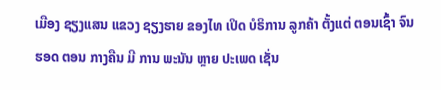ເມືອງ ຊຽງແສນ ແຂວງ ຊຽງຮາຍ ຂອງໄທ ເປິດ ບໍຣິການ ລູກຄ້າ ຕັ້ງແຕ່ ຕອນເຊົ້າ ຈົນຮອດ ຕອນ ກາງຄືນ ມີ ການ ພະນັນ ຫຼາຍ ປະເພດ ເຊັ່ນ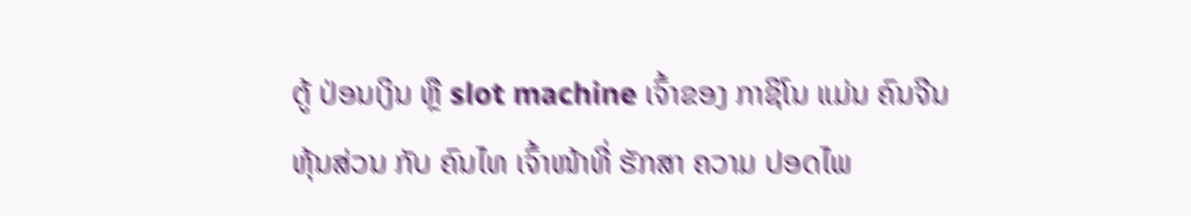ຕູ້ ປ່ອນເງິນ ຫຼື slot machine ເຈົ້າຂອງ ກາຊິໂນ ແມ່ນ ຄົນຈີນ ຫຸ້ນສ່ວນ ກັບ ຄົນໄທ ເຈົ້າໜ້າທີ່ ຮັກສາ ຄວາມ ປອດໄພ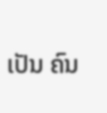ເປັນ ຄົນ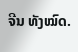ຈີນ ທັງໝົດ.